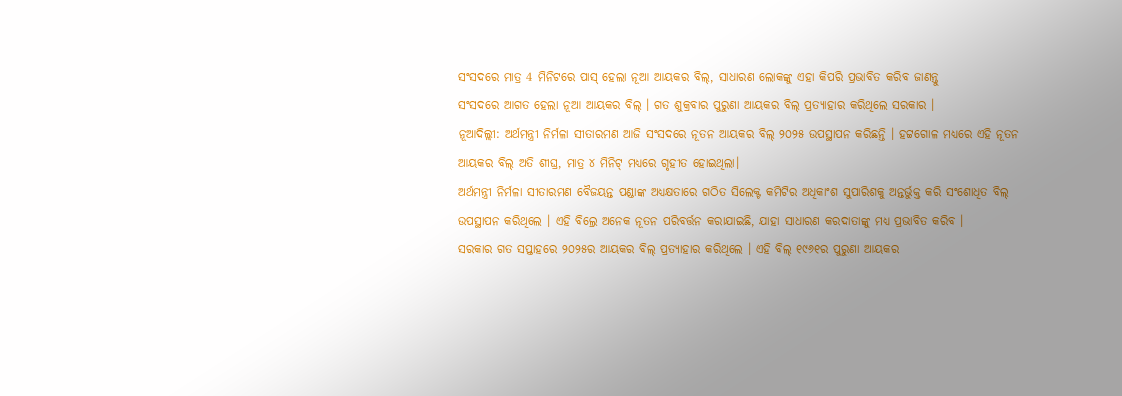ସଂସଦରେ ମାତ୍ର 4 ମିନିଟରେ ପାସ୍ ହେଲା ନୂଆ ଆୟକର ବିଲ୍, ସାଧାରଣ ଲୋକଙ୍କୁ ଏହା କିପରି ପ୍ରଭାବିତ କରିବ ଜାଣନ୍ତୁ
ସଂସଦରେ ଆଗତ ହେଲା ନୂଆ ଆୟକର ବିଲ୍ । ଗତ ଶୁକ୍ରବାର ପୁରୁଣା ଆୟକର ବିଲ୍ ପ୍ରତ୍ୟାହାର କରିଥିଲେ ସରକାର ।
ନୂଆଦିଲ୍ଲୀ: ଅର୍ଥମନ୍ତ୍ରୀ ନିର୍ମଳା ସୀତାରମଣ ଆଜି ସଂସଦରେ ନୂତନ ଆୟକର ବିଲ୍ ୨୦୨୫ ଉପସ୍ଥାପନ କରିଛନ୍ତି । ହଟ୍ଟଗୋଳ ମଧ୍ୟରେ ଏହି ନୂତନ ଆୟକର ବିଲ୍ ଅତି ଶୀଘ୍ର, ମାତ୍ର ୪ ମିନିଟ୍ ମଧ୍ୟରେ ଗୃହୀତ ହୋଇଥିଲା।
ଅର୍ଥମନ୍ତ୍ରୀ ନିର୍ମଳା ସୀତାରମଣ ବୈଜୟନ୍ତ ପଣ୍ଡାଙ୍କ ଅଧ୍ୟକ୍ଷତାରେ ଗଠିତ ସିଲେକ୍ଟ କମିଟିର ଅଧିକାଂଶ ସୁପାରିଶକୁ ଅନ୍ତର୍ଭୁକ୍ତ କରି ସଂଶୋଧିତ ବିଲ୍ ଉପସ୍ଥାପନ କରିଥିଲେ । ଏହି ବିଲ୍ରେ ଅନେକ ନୂତନ ପରିବର୍ତ୍ତନ କରାଯାଇଛି, ଯାହା ସାଧାରଣ କରଦାତାଙ୍କୁ ମଧ୍ୟ ପ୍ରଭାବିତ କରିବ ।
ସରକାର ଗତ ସପ୍ତାହରେ ୨୦୨୫ର ଆୟକର ବିଲ୍ ପ୍ରତ୍ୟାହାର କରିଥିଲେ । ଏହି ବିଲ୍ ୧୯୬୧ର ପୁରୁଣା ଆୟକର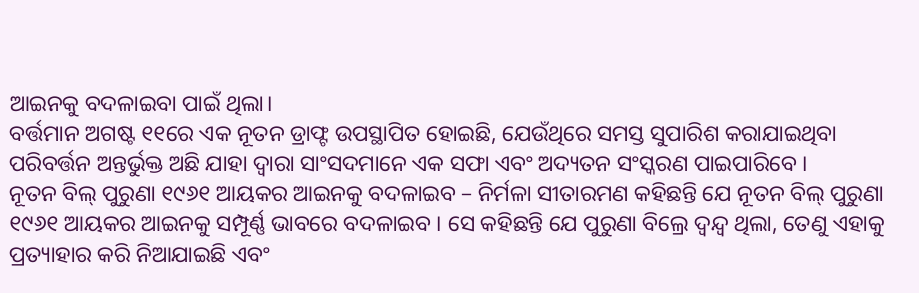ଆଇନକୁ ବଦଳାଇବା ପାଇଁ ଥିଲା।
ବର୍ତ୍ତମାନ ଅଗଷ୍ଟ ୧୧ରେ ଏକ ନୂତନ ଡ୍ରାଫ୍ଟ ଉପସ୍ଥାପିତ ହୋଇଛି, ଯେଉଁଥିରେ ସମସ୍ତ ସୁପାରିଶ କରାଯାଇଥିବା ପରିବର୍ତ୍ତନ ଅନ୍ତର୍ଭୁକ୍ତ ଅଛି ଯାହା ଦ୍ୱାରା ସାଂସଦମାନେ ଏକ ସଫା ଏବଂ ଅଦ୍ୟତନ ସଂସ୍କରଣ ପାଇପାରିବେ ।
ନୂତନ ବିଲ୍ ପୁରୁଣା ୧୯୬୧ ଆୟକର ଆଇନକୁ ବଦଳାଇବ – ନିର୍ମଳା ସୀତାରମଣ କହିଛନ୍ତି ଯେ ନୂତନ ବିଲ୍ ପୁରୁଣା ୧୯୬୧ ଆୟକର ଆଇନକୁ ସମ୍ପୂର୍ଣ୍ଣ ଭାବରେ ବଦଳାଇବ । ସେ କହିଛନ୍ତି ଯେ ପୁରୁଣା ବିଲ୍ରେ ଦ୍ୱନ୍ଦ୍ୱ ଥିଲା, ତେଣୁ ଏହାକୁ ପ୍ରତ୍ୟାହାର କରି ନିଆଯାଇଛି ଏବଂ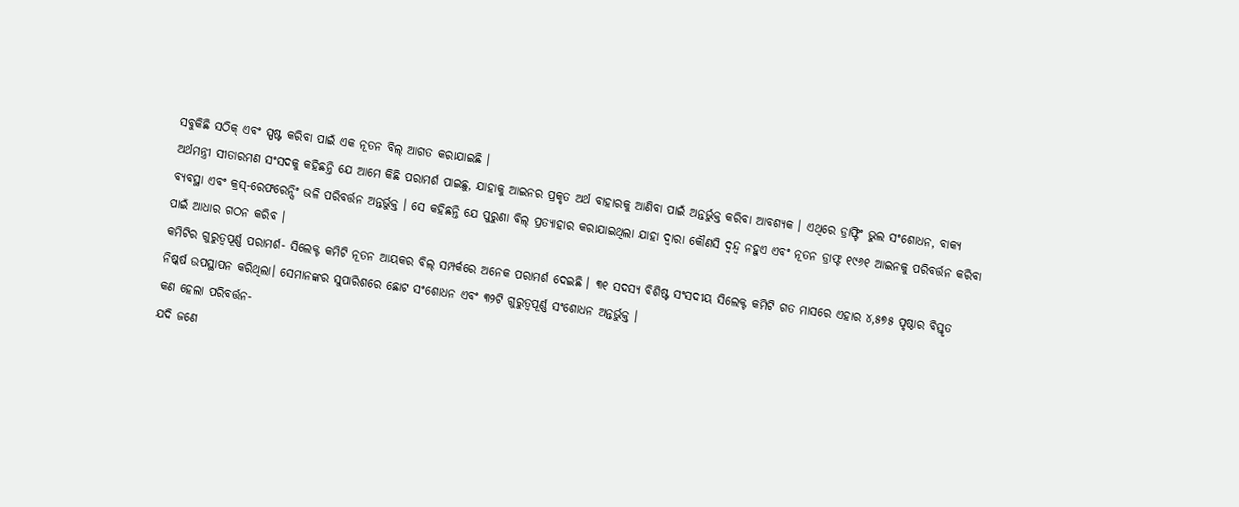ସବୁକିଛି ସଠିକ୍ ଏବଂ ସ୍ପଷ୍ଟ କରିବା ପାଇଁ ଏକ ନୂତନ ବିଲ୍ ଆଗତ କରାଯାଇଛି ।
ଅର୍ଥମନ୍ତ୍ରୀ ସୀତାରମଣ ସଂସଦକୁ କହିଛନ୍ତି ଯେ ଆମେ କିଛି ପରାମର୍ଶ ପାଇଛୁ, ଯାହାକୁ ଆଇନର ପ୍ରକୃତ ଅର୍ଥ ବାହାରକୁ ଆଣିବା ପାଇଁ ଅନ୍ତର୍ଭୁକ୍ତ କରିବା ଆବଶ୍ୟକ । ଏଥିରେ ଡ୍ରାଫ୍ଟିଂ ଭୁଲ ସଂଶୋଧନ, ବାକ୍ୟ ବ୍ୟବସ୍ଥା ଏବଂ କ୍ରସ୍-ରେଫରେନ୍ସିଂ ଭଳି ପରିବର୍ତ୍ତନ ଅନ୍ତର୍ଭୁକ୍ତ । ସେ କହିଛନ୍ତି ଯେ ପୁରୁଣା ବିଲ୍ ପ୍ରତ୍ୟାହାର କରାଯାଇଥିଲା ଯାହା ଦ୍ୱାରା କୌଣସି ଦ୍ୱନ୍ଦ୍ୱ ନହୁଏ ଏବଂ ନୂତନ ଡ୍ରାଫ୍ଟ ୧୯୬୧ ଆଇନକୁ ପରିବର୍ତ୍ତନ କରିବା ପାଇଁ ଆଧାର ଗଠନ କରିବ ।
କମିଟିର ଗୁରୁତ୍ୱପୂର୍ଣ୍ଣ ପରାମର୍ଶ- ସିଲେକ୍ଟ କମିଟି ନୂତନ ଆୟକର ବିଲ୍ ସମ୍ପର୍କରେ ଅନେକ ପରାମର୍ଶ ଦେଇଛି । ୩୧ ସଦସ୍ୟ ବିଶିଷ୍ଟ ସଂସଦୀୟ ସିଲେକ୍ଟ କମିଟି ଗତ ମାସରେ ଏହାର ୪,୫୭୫ ପୃଷ୍ଠାର ବିସ୍ତୃତ ନିଷ୍କର୍ଷ ଉପସ୍ଥାପନ କରିଥିଲା। ସେମାନଙ୍କର ସୁପାରିଶରେ ଛୋଟ ସଂଶୋଧନ ଏବଂ ୩୨ଟି ଗୁରୁତ୍ୱପୂର୍ଣ୍ଣ ସଂଶୋଧନ ଅନ୍ତର୍ଭୁକ୍ତ ।
କଣ ହେଲା ପରିବର୍ତ୍ତନ-
ଯଦି ଜଣେ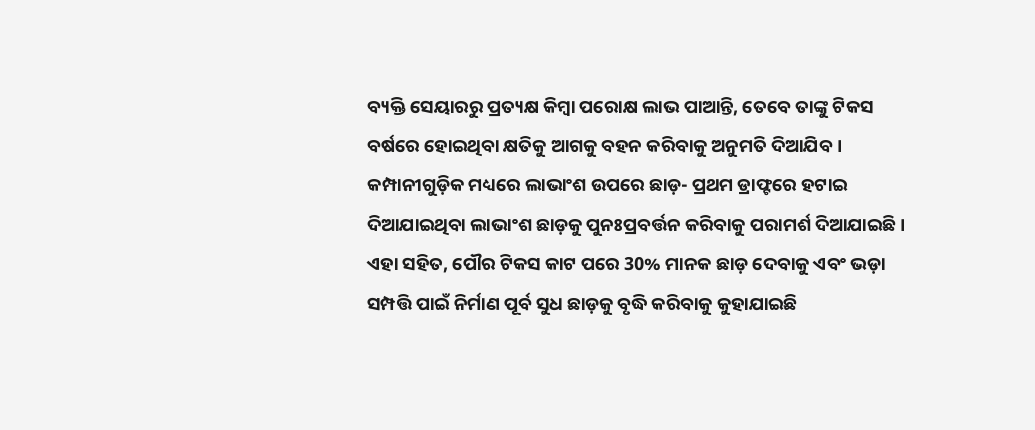ବ୍ୟକ୍ତି ସେୟାରରୁ ପ୍ରତ୍ୟକ୍ଷ କିମ୍ବା ପରୋକ୍ଷ ଲାଭ ପାଆନ୍ତି, ତେବେ ତାଙ୍କୁ ଟିକସ ବର୍ଷରେ ହୋଇଥିବା କ୍ଷତିକୁ ଆଗକୁ ବହନ କରିବାକୁ ଅନୁମତି ଦିଆଯିବ ।
କମ୍ପାନୀଗୁଡ଼ିକ ମଧ୍ୟରେ ଲାଭାଂଶ ଉପରେ ଛାଡ଼- ପ୍ରଥମ ଡ୍ରାଫ୍ଟରେ ହଟାଇ ଦିଆଯାଇଥିବା ଲାଭାଂଶ ଛାଡ଼କୁ ପୁନଃପ୍ରବର୍ତ୍ତନ କରିବାକୁ ପରାମର୍ଶ ଦିଆଯାଇଛି । ଏହା ସହିତ, ପୌର ଟିକସ କାଟ ପରେ 30% ମାନକ ଛାଡ଼ ଦେବାକୁ ଏବଂ ଭଡ଼ା ସମ୍ପତ୍ତି ପାଇଁ ନିର୍ମାଣ ପୂର୍ବ ସୁଧ ଛାଡ଼କୁ ବୃଦ୍ଧି କରିବାକୁ କୁହାଯାଇଛି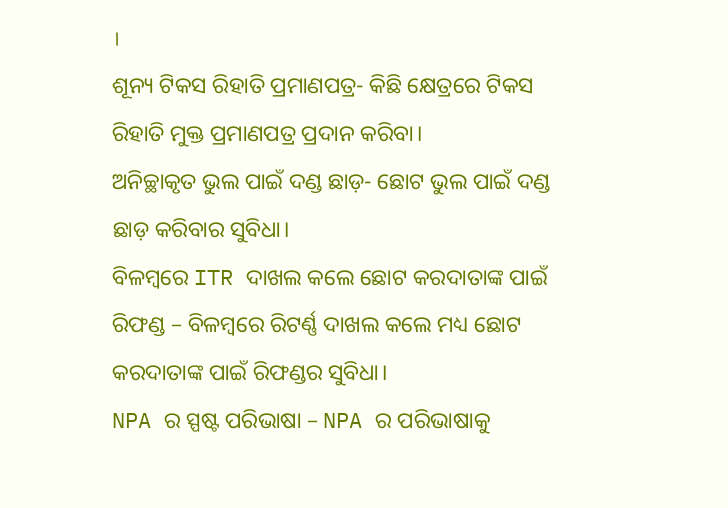।
ଶୂନ୍ୟ ଟିକସ ରିହାତି ପ୍ରମାଣପତ୍ର- କିଛି କ୍ଷେତ୍ରରେ ଟିକସ ରିହାତି ମୁକ୍ତ ପ୍ରମାଣପତ୍ର ପ୍ରଦାନ କରିବା।
ଅନିଚ୍ଛାକୃତ ଭୁଲ ପାଇଁ ଦଣ୍ଡ ଛାଡ଼- ଛୋଟ ଭୁଲ ପାଇଁ ଦଣ୍ଡ ଛାଡ଼ କରିବାର ସୁବିଧା।
ବିଳମ୍ବରେ ITR ଦାଖଲ କଲେ ଛୋଟ କରଦାତାଙ୍କ ପାଇଁ ରିଫଣ୍ଡ – ବିଳମ୍ବରେ ରିଟର୍ଣ୍ଣ ଦାଖଲ କଲେ ମଧ୍ୟ ଛୋଟ କରଦାତାଙ୍କ ପାଇଁ ରିଫଣ୍ଡର ସୁବିଧା।
NPA ର ସ୍ପଷ୍ଟ ପରିଭାଷା – NPA ର ପରିଭାଷାକୁ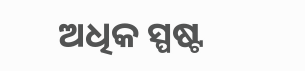ଅଧିକ ସ୍ପଷ୍ଟ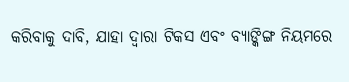କରିବାକୁ ଦାବି, ଯାହା ଦ୍ଵାରା ଟିକସ ଏବଂ ବ୍ୟାଙ୍କିଙ୍ଗ ନିୟମରେ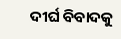ଦୀର୍ଘ ବିବାଦକୁ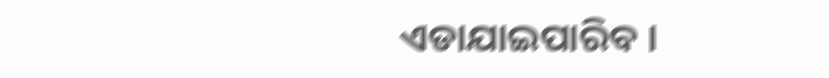ଏଡାଯାଇପାରିବ ।